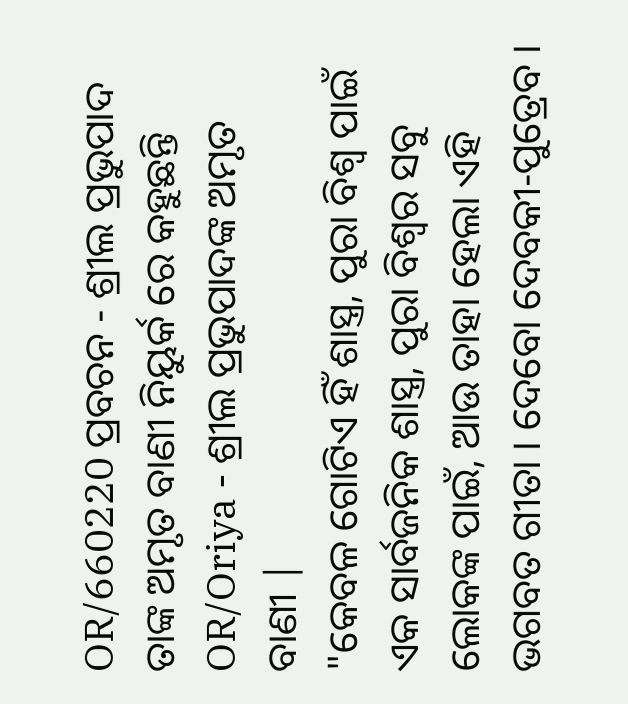OR/660220 ପ୍ରବଚନ - ଶ୍ରୀଲ ପ୍ରଭୁପାଦ ତାଙ୍କ ଅମୃତ ବାଣୀ ନିୟୁର୍କ ରେ କହୁଛନ୍ତି
OR/Oriya - ଶ୍ରୀଲ ପ୍ରଭୁପାଦଙ୍କ ଅମୃତ ବାଣୀ |
"କେବଳ ଗୋଟିଏ ହିଁ ଶାସ୍ତ୍ର, ପୁରା ବିଶ୍ୱ ପାଇଁ ଏକ ସାର୍ବଜନିକ ଶାସ୍ତ୍ର, ପୁରା ବିଶ୍ୱର ସବୁ ଲୋକଙ୍କ ପାଇଁ, ଆଉ ତାହା ହେଲା ଏହି ଭଗବତ ଗୀତା । ଦେବୋ ଦେବକୀ-ପୁତ୍ରେବ ।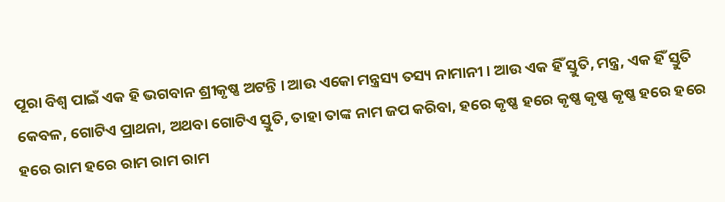ପୂରା ବିଶ୍ୱ ପାଇଁ ଏକ ହି ଭଗବାନ ଶ୍ରୀକୃଷ୍ଣ ଅଟନ୍ତି । ଆଉ ଏକୋ ମନ୍ତ୍ରସ୍ୟ ତସ୍ୟ ନାମାନୀ । ଆଉ ଏକ ହିଁ ସ୍ତୁତି, ମନ୍ତ୍ର, ଏକ ହିଁ ସ୍ତୁତି କେବଳ, ଗୋଟିଏ ପ୍ରାଥନା, ଅଥବା ଗୋଟିଏ ସ୍ତୁତି, ତାହା ତାଙ୍କ ନାମ ଜପ କରିବା, ହରେ କୃଷ୍ଣ ହରେ କୃଷ୍ଣ କୃଷ୍ଣ କୃଷ୍ଣ ହରେ ହରେ ହରେ ରାମ ହରେ ରାମ ରାମ ରାମ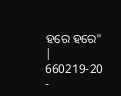ହରେ ହରେ" |
660219-20 -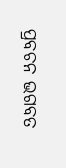ପ୍ରବଚନ ଭଗବତ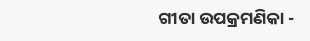ଗୀତା ଉପକ୍ରମଣିକା -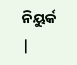ନିୟୁର୍କ |